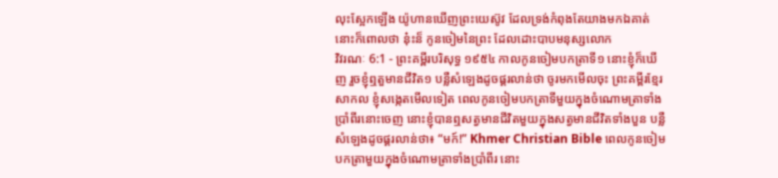លុះស្អែកឡើង យ៉ូហានឃើញព្រះយេស៊ូវ ដែលទ្រង់កំពុងតែយាងមកឯគាត់ នោះក៏ពោលថា នុ៎ះន៏ កូនចៀមនៃព្រះ ដែលដោះបាបមនុស្សលោក
វិវរណៈ 6:1 - ព្រះគម្ពីរបរិសុទ្ធ ១៩៥៤ កាលកូនចៀមបកត្រាទី១ នោះខ្ញុំក៏ឃើញ រួចខ្ញុំឮតួមានជីវិត១ បន្លឺសំឡេងដូចផ្គរលាន់ថា ចូរមកមើលចុះ ព្រះគម្ពីរខ្មែរសាកល ខ្ញុំសង្កេតមើលទៀត ពេលកូនចៀមបកត្រាទីមួយក្នុងចំណោមត្រាទាំងប្រាំពីរនោះចេញ នោះខ្ញុំបានឮសត្វមានជីវិតមួយក្នុងសត្វមានជីវិតទាំងបួន បន្លឺសំឡេងដូចផ្គរលាន់ថា៖ “មក៍!” Khmer Christian Bible ពេលកូនចៀមបកត្រាមួយក្នុងចំណោមត្រាទាំងប្រាំពីរ នោះ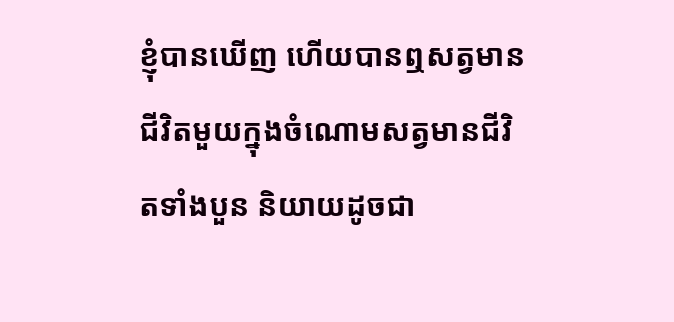ខ្ញុំបានឃើញ ហើយបានឮសត្វមានជីវិតមួយក្នុងចំណោមសត្វមានជីវិតទាំងបួន និយាយដូចជា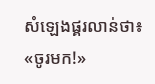សំឡេងផ្គរលាន់ថា៖ «ចូរមក!»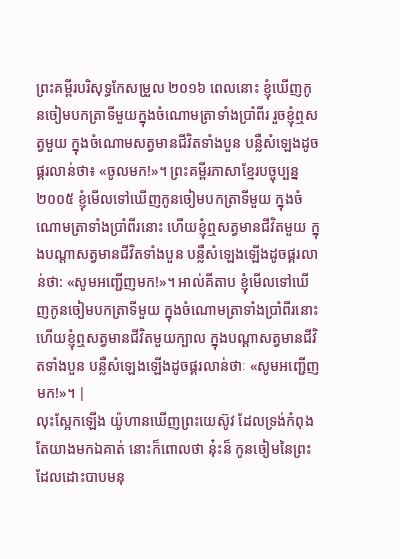ព្រះគម្ពីរបរិសុទ្ធកែសម្រួល ២០១៦ ពេលនោះ ខ្ញុំឃើញកូនចៀមបកត្រាទីមួយក្នុងចំណោមត្រាទាំងប្រាំពីរ រួចខ្ញុំឮសត្វមួយ ក្នុងចំណោមសត្វមានជីវិតទាំងបួន បន្លឺសំឡេងដូចផ្គរលាន់ថា៖ «ចូលមក!»។ ព្រះគម្ពីរភាសាខ្មែរបច្ចុប្បន្ន ២០០៥ ខ្ញុំមើលទៅឃើញកូនចៀមបកត្រាទីមួយ ក្នុងចំណោមត្រាទាំងប្រាំពីរនោះ ហើយខ្ញុំឮសត្វមានជីវិតមួយ ក្នុងបណ្ដាសត្វមានជីវិតទាំងបួន បន្លឺសំឡេងឡើងដូចផ្គរលាន់ថា: «សូមអញ្ជើញមក!»។ អាល់គីតាប ខ្ញុំមើលទៅឃើញកូនចៀមបកត្រាទីមួយ ក្នុងចំណោមត្រាទាំងប្រាំពីរនោះ ហើយខ្ញុំឮសត្វមានជីវិតមួយក្បាល ក្នុងបណ្ដាសត្វមានជីវិតទាំងបួន បន្លឺសំឡេងឡើងដូចផ្គរលាន់ថាៈ «សូមអញ្ជើញមក!»។ |
លុះស្អែកឡើង យ៉ូហានឃើញព្រះយេស៊ូវ ដែលទ្រង់កំពុងតែយាងមកឯគាត់ នោះក៏ពោលថា នុ៎ះន៏ កូនចៀមនៃព្រះ ដែលដោះបាបមនុ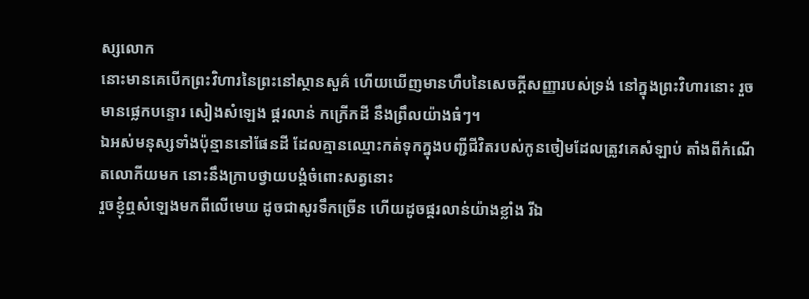ស្សលោក
នោះមានគេបើកព្រះវិហារនៃព្រះនៅស្ថានសួគ៌ ហើយឃើញមានហឹបនៃសេចក្ដីសញ្ញារបស់ទ្រង់ នៅក្នុងព្រះវិហារនោះ រួចមានផ្លេកបន្ទោរ សៀងសំឡេង ផ្គរលាន់ កក្រើកដី នឹងព្រឹលយ៉ាងធំៗ។
ឯអស់មនុស្សទាំងប៉ុន្មាននៅផែនដី ដែលគ្មានឈ្មោះកត់ទុកក្នុងបញ្ជីជីវិតរបស់កូនចៀមដែលត្រូវគេសំឡាប់ តាំងពីកំណើតលោកីយមក នោះនឹងក្រាបថ្វាយបង្គំចំពោះសត្វនោះ
រួចខ្ញុំឮសំឡេងមកពីលើមេឃ ដូចជាសូរទឹកច្រើន ហើយដូចផ្គរលាន់យ៉ាងខ្លាំង រីឯ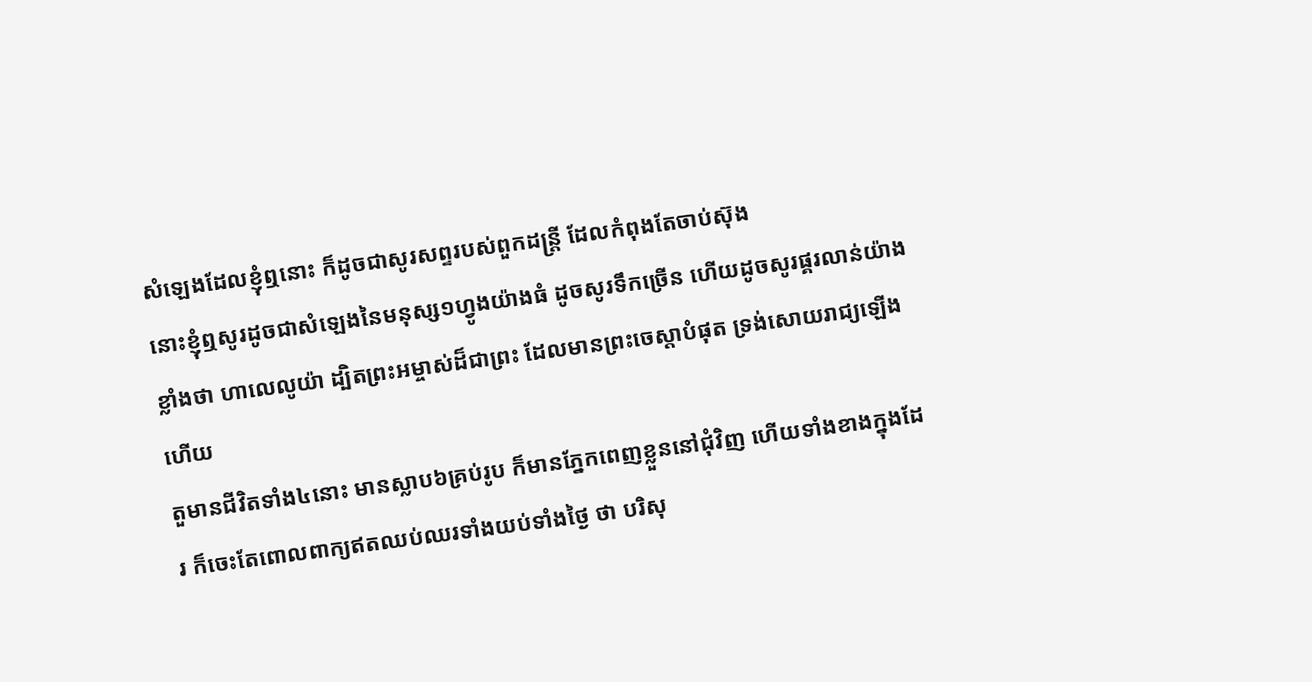សំឡេងដែលខ្ញុំឮនោះ ក៏ដូចជាសូរសព្ទរបស់ពួកដន្ត្រី ដែលកំពុងតែចាប់ស៊ុង
នោះខ្ញុំឮសូរដូចជាសំឡេងនៃមនុស្ស១ហ្វូងយ៉ាងធំ ដូចសូរទឹកច្រើន ហើយដូចសូរផ្គរលាន់យ៉ាងខ្លាំងថា ហាលេលូយ៉ា ដ្បិតព្រះអម្ចាស់ដ៏ជាព្រះ ដែលមានព្រះចេស្តាបំផុត ទ្រង់សោយរាជ្យឡើងហើយ
តួមានជីវិតទាំង៤នោះ មានស្លាប៦គ្រប់រូប ក៏មានភ្នែកពេញខ្លួននៅជុំវិញ ហើយទាំងខាងក្នុងដែរ ក៏ចេះតែពោលពាក្យឥតឈប់ឈរទាំងយប់ទាំងថ្ងៃ ថា បរិសុ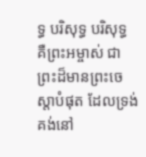ទ្ធ បរិសុទ្ធ បរិសុទ្ធ គឺព្រះអម្ចាស់ ជាព្រះដ៏មានព្រះចេស្តាបំផុត ដែលទ្រង់គង់នៅ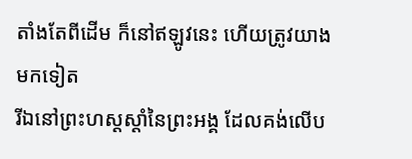តាំងតែពីដើម ក៏នៅឥឡូវនេះ ហើយត្រូវយាងមកទៀត
រីឯនៅព្រះហស្តស្តាំនៃព្រះអង្គ ដែលគង់លើប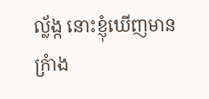ល្ល័ង្ក នោះខ្ញុំឃើញមានក្រំាង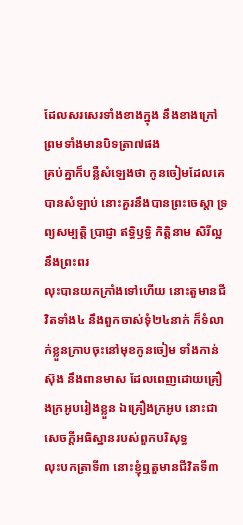ដែលសរសេរទាំងខាងក្នុង នឹងខាងក្រៅ ព្រមទាំងមានបិទត្រា៧ផង
គ្រប់គ្នាក៏បន្លឺសំឡេងថា កូនចៀមដែលគេបានសំឡាប់ នោះគួរនឹងបានព្រះចេស្តា ទ្រព្យសម្បត្តិ ប្រាជ្ញា ឥទ្ធិឫទ្ធិ កិត្តិនាម សិរីល្អ នឹងព្រះពរ
លុះបានយកក្រាំងទៅហើយ នោះតួមានជីវិតទាំង៤ នឹងពួកចាស់ទុំ២៤នាក់ ក៏ទំលាក់ខ្លួនក្រាបចុះនៅមុខកូនចៀម ទាំងកាន់ស៊ុង នឹងពានមាស ដែលពេញដោយគ្រឿងក្រអូបរៀងខ្លួន ឯគ្រឿងក្រអូប នោះជាសេចក្ដីអធិស្ឋានរបស់ពួកបរិសុទ្ធ
លុះបកត្រាទី៣ នោះខ្ញុំឮតួមានជីវិតទី៣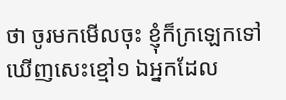ថា ចូរមកមើលចុះ ខ្ញុំក៏ក្រឡេកទៅឃើញសេះខ្មៅ១ ឯអ្នកដែល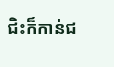ជិះក៏កាន់ជ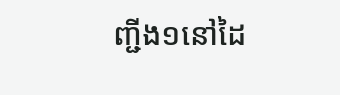ញ្ជីង១នៅដៃ